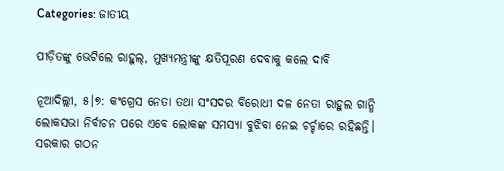Categories: ଜାତୀୟ

ପୀଡ଼ିତଙ୍କୁ ଭେଟିଲେ ରାହୁଲ୍‌, ମୁଖ୍ୟମନ୍ତ୍ରୀଙ୍କୁ କ୍ଷତିପୂରଣ ଦେବାକୁ କଲେ ଦାବି

ନୂଆଦିଲ୍ଲୀ, ୫।୭: କଂଗ୍ରେସ ନେତା ତଥା ସଂସଦର ବିରୋଧୀ ଦଳ ନେତା ରାହୁଲ ଗାନ୍ଧି ଲୋକସଭା ନିର୍ବାଚନ ପରେ ଏବେ ଲୋକଙ୍କ ସମସ୍ୟା ବୁଝିବା ନେଇ ଚର୍ଚ୍ଚାରେ ରହିଛନ୍ତି। ସରକାର ଗଠନ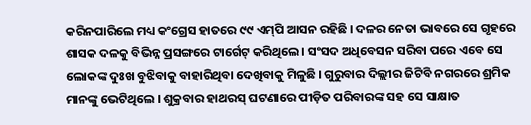କରିନପାରିଲେ ମଧ୍ୟ କଂଗ୍ରେସ ହାତରେ ୯୯ ଏମ୍‌ପି ଆସନ ରହିଛି । ଦଳର ନେତା ଭାବରେ ସେ ଗୃହରେ ଶାସକ ଦଳକୁ ବିଭିନ୍ନ ପ୍ରସଙ୍ଗରେ ଟାର୍ଗେଟ୍‌ କରିଥିଲେ । ସଂସଦ ଅଧିବେସନ ସରିବା ପରେ ଏବେ ସେ ଲୋକଙ୍କ ଦୁଃଖ ବୁଝିବାକୁ ବାହାରିଥିବା ଦେଖିବାକୁ ମିଳୁଛି । ଗୁରୁବାର ଦିଲ୍ଲୀର ଜିଟିବି ନଗରରେ ଶ୍ରମିକ ମାନଙ୍କୁ ଭେଟିଥିଲେ । ଶୁକ୍ରବାର ହାଥରସ୍‌ ଘଟଣାରେ ପୀଡ଼ିତ ପରିବାରଙ୍କ ସହ ସେ ସାକ୍ଷାତ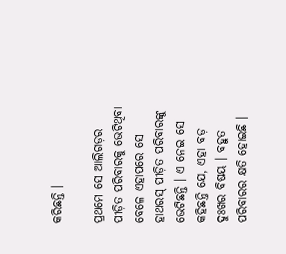କରିଛନ୍ତି ।

ପ୍ରଥମେ ସେ ଆଲିଗଡ଼ର ପୀଡ଼ିତ ପରିବାରକୁ ଭେଟିଥିବା ବେଳେ ଏହାପରେ ସେ ହାଥରସ୍‌ ପୀଡ଼ିତ ପରିବାରଙ୍କୁ ଭେଟିଛନ୍ତି । ଏ ନେଇ ସେ କହିଛନ୍ତି ଯେ, ଏହା ବଡ଼ ଦୁଃଖର ବିଷୟ । ବହୁତ ପରିବାରର କ୍ଷତି ହୋଇଛି ।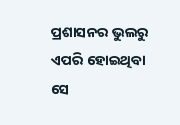ପ୍ରଶାସନର ଭୁଲରୁ ଏପରି ହୋଇଥିବା ସେ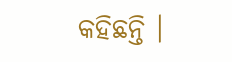କହିଛନ୍ତି ।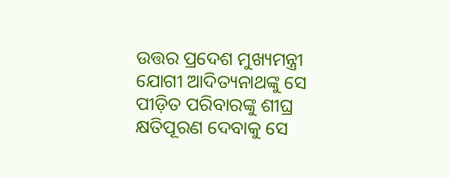ଉତ୍ତର ପ୍ରଦେଶ ମୁଖ୍ୟମନ୍ତ୍ରୀ ଯୋଗୀ ଆଦିତ୍ୟନାଥଙ୍କୁ ସେ ପୀଡ଼ିତ ପରିବାରଙ୍କୁ ଶୀଘ୍ର କ୍ଷତିପୂରଣ ଦେବାକୁ ସେ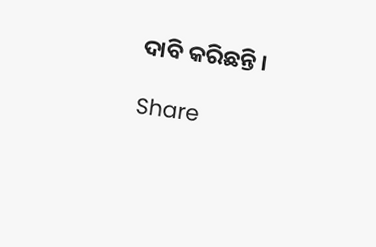ଦାବି କରିଛନ୍ତି ।

Share